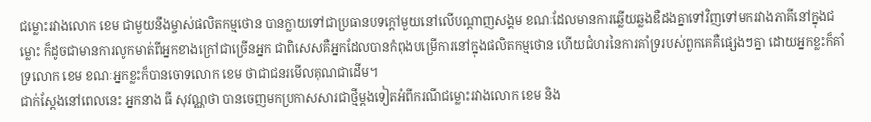ជម្លោះរវាងលោក ខេម ជាមួយនឹងម្ចាស់ផលិតកម្មថោន បានក្លាយទៅជាប្រធានបទក្តៅមួយនៅលើបណ្តាញសង្គម ខណៈដែលមានការឆ្លើយឆ្លងឌឺដងគ្នាទៅវិញទៅមករវាងភាគីនៅក្នុងជម្លោះ ក៏ដូចជាមានការលូកមាត់ពីអ្នកខាងក្រៅជាច្រើនអ្នក ជាពិសេសគឺអ្នកដែលបានកំពុងបម្រើការនៅក្នុងផលិតកម្មថោន ហើយជំហរនៃការគាំទ្ររបស់ពួកគេគឺផ្សេងៗគ្នា ដោយអ្នកខ្លះក៏គាំទ្រលោក ខេម ខណៈអ្នកខ្លះក៏បានចោទលោក ខេម ថាជាជនរមើលគុណជាដើម។
ជាក់ស្តែងនៅពេលនេះ អ្នកនាង ធី សុវណ្ណថា បានចេញមកប្រកាសសារជាថ្មីម្តងទៀតអំពីករណីជម្លោះរវាងលោក ខេម និង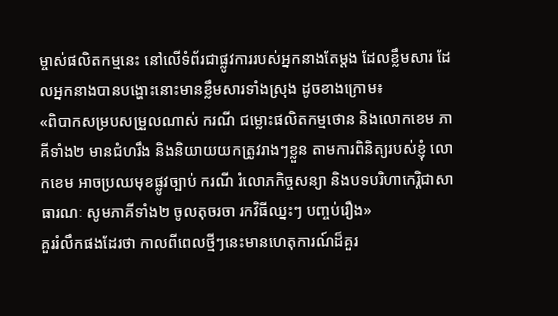ម្ចាស់ផលិតកម្មនេះ នៅលើទំព័រជាផ្លូវការរបស់អ្នកនាងតែម្តង ដែលខ្លឹមសារ ដែលអ្នកនាងបានបង្ហោះនោះមានខ្លឹមសារទាំងស្រុង ដូចខាងក្រោម៖
«ពិបាកសម្របសម្រួលណាស់ ករណី ជម្លោះផលិតកម្មថោន និងលោកខេម ភាគីទាំង២ មានជំហរឹង និងនិយាយយកត្រូវរាងៗខ្លួន តាមការពិនិត្យរបស់ខ្ញុំ លោកខេម អាចប្រឈមុខផ្លូវច្បាប់ ករណី រំលោភកិច្ចសន្យា និងបទបរិហាកេរ្តិជាសាធារណៈ សូមភាគីទាំង២ ចូលតុចរចា រកវិធីឈ្នះៗ បញ្ចប់រឿង»
គួររំលឹកផងដែរថា កាលពីពេលថ្មីៗនេះមានហេតុការណ៍ដ៏គួរ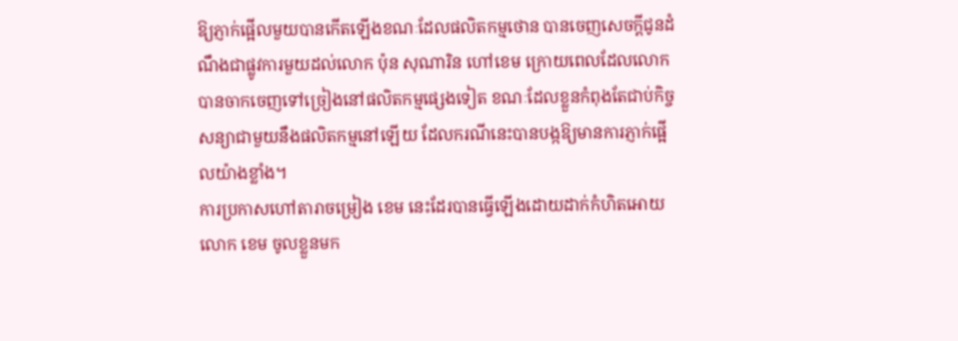ឱ្យភ្ញាក់ផ្អើលមួយបានកើតឡើងខណៈដែលផលិតកម្មថោន បានចេញសេចក្តីជូនដំណឹងជាផ្លូវការមួយដល់លោក ប៉ុន សុណារិន ហៅខេម ក្រោយពេលដែលលោកបានចាកចេញទៅច្រៀងនៅផលិតកម្មផ្សេងទៀត ខណៈដែលខ្លួនកំពុងតែជាប់កិច្ចសន្យាជាមួយនឹងផលិតកម្មនៅឡើយ ដែលករណីនេះបានបង្កឱ្យមានការភ្ញាក់ផ្អើលយ៉ាងខ្លាំង។
ការប្រកាសហៅតារាចម្រៀង ខេម នេះដែរបានធ្វើឡើងដោយដាក់កំហិតអោយលោក ខេម ចូលខ្លួនមក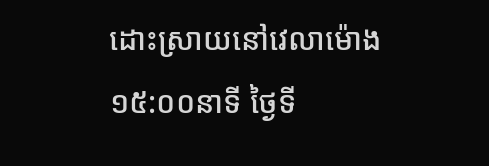ដោះស្រាយនៅវេលាម៉ោង ១៥:០០នាទី ថ្ងៃទី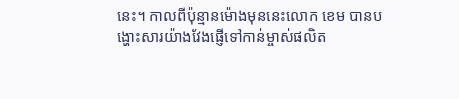នេះ។ កាលពីប៉ុន្មានម៉ោងមុននេះលោក ខេម បានបង្ហោះសារយ៉ាងវែងផ្ញើទៅកាន់ម្ចាស់ផលិត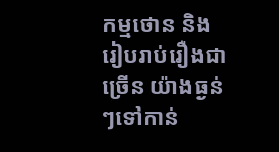កម្មថោន និងរៀបរាប់រឿងជាច្រើន យ៉ាងធ្ងន់ៗទៅកាន់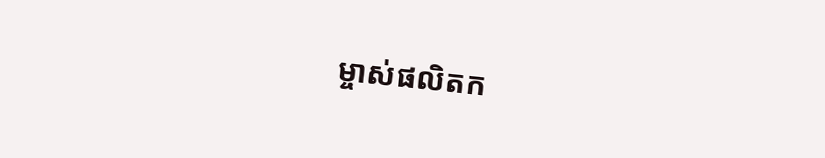ម្ចាស់ផលិតក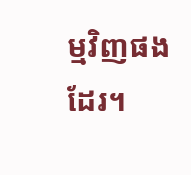ម្មវិញផងដែរ។